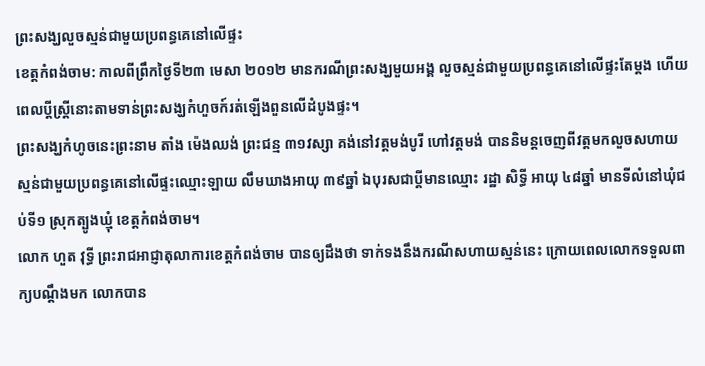ព្រះសង្ឃលួចស្មន់ជាមួយប្រពន្ធគេនៅលើផ្ទះ
ខេត្តកំពង់ចាម: កាលពីព្រឹកថ្ងៃទី២៣ មេសា ២០១២ មានករណីព្រះសង្ឃមួយអង្គ លួចស្មន់ជាមួយប្រពន្ធគេនៅលើផ្ទះតែម្តង ហើយពេលប្តីស្ត្រីនោះតាមទាន់ព្រះសង្ឃកំហួចក៍រត់ឡើងពួនលើដំបូងផ្ទះ។
ព្រះសង្ឃកំហូចនេះព្រះនាម តាំង ម៉េងឈង់ ព្រះជន្ម ៣១វស្សា គង់នៅវត្តមង់បូរី ហៅវត្តមង់ បាននិមន្តចេញពីវត្តមកលួចសហាយស្មន់ជាមួយប្រពន្ធគេនៅលើផ្ទះឈ្មោះឡាយ លឹមឃាងអាយុ ៣៩ឆ្នាំ ឯបុរសជាប្តីមានឈ្មោះ រដ្ឋា សិទ្ធី អាយុ ៤៨ឆ្នាំ មានទីលំនៅឃុំជប់ទី១ ស្រុកត្បូងឃ្មុំ ខេត្តកំពង់ចាម។
លោក ហួត វុទ្ធី ព្រះរាជអាជ្ញាតុលាការខេត្តកំពង់ចាម បានឲ្យដឹងថា ទាក់ទងនឹងករណីសហាយស្មន់នេះ ក្រោយពេលលោកទទួលពាក្យបណ្តឹងមក លោកបាន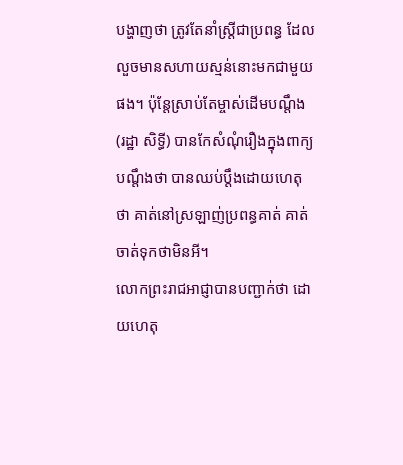បង្ហាញថា ត្រូវតែនាំស្ត្រីជាប្រពន្ធ ដែលលួចមានសហាយស្មន់នោះមកជាមួយផង។ ប៉ុន្តែស្រាប់តែម្ចាស់ដើមបណ្តឹង (រដ្ឋា សិទ្ធី) បានកែសំណុំរឿងក្នុងពាក្យបណ្តឹងថា បានឈប់ប្តឹងដោយហេតុថា គាត់នៅស្រឡាញ់ប្រពន្ធគាត់ គាត់ចាត់ទុកថាមិនអី។
លោកព្រះរាជអាជ្ញាបានបញ្ជាក់ថា ដោយហេតុ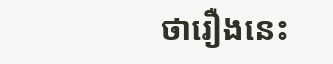ថារឿងនេះ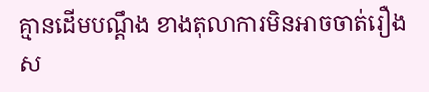គ្មានដើមបណ្តឹង ខាងតុលាការមិនអាចចាត់រឿងស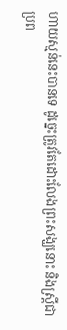ហាយស្មន់នេះបានទេ ដូច្នេះត្រូវតែដោះលែងព្រះសង្ឃនោះ និងស្ត្រីជាប្រព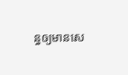ន្ធឲ្យមានសេ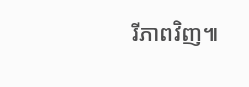រីភាពវិញ៕